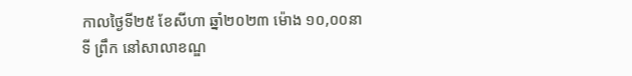កាលថ្ងៃទី២៥ ខែសីហា ឆ្នាំ២០២៣ ម៉ោង ១០,០០នាទី ព្រឹក នៅសាលាខណ្ឌ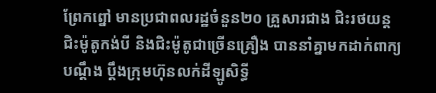ព្រែកព្នៅ មានប្រជាពលរដ្ឋចំនួន២០ គ្រួសារជាង ជិះរថយន្ត ជិះម៉ូតូកង់បី និងជិះម៉ូតូជាច្រើនគ្រឿង បាននាំគ្នាមកដាក់ពាក្យបណ្តឹង ប្ដឹងក្រុមហ៊ុនលក់ដីឡូសិទ្ធី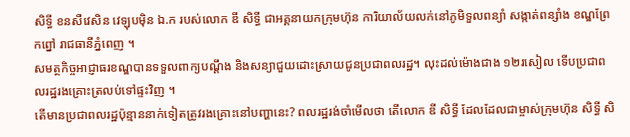សិទ្ធី ខនសឺវេសិន វេឡុបម៉ិន ឯ.ក របស់លោក ឌី សិទ្ធី ជាអគ្គនាយកក្រុមហ៊ុន ការិយាល័យលក់នៅភូមិទួលពន្យាំ សង្កាត់ពន្សាំង ខណ្ឌព្រែកព្នៅ រាជធានីភ្នំពេញ ។
សមត្ថកិច្ចអាជ្ញាធរខណ្ឌបានទទួលពាក្យបណ្ដឹង និងសន្យាជួយដោះស្រាយជូនប្រជាពលរដ្ឋ។ លុះដល់ម៉ោងជាង ១២រសៀល ទេីបប្រជាពលរដ្ឋរងគ្រោះត្រលប់ទៅផ្ទះវិញ ។
តេីមានប្រជាពលរដ្ឋប៉ុន្មាននាក់ទៀតត្រូវរងគ្រោះនៅបញ្ហានេះ? ពលរដ្ឋរង់ចាំមេីលថា តេីលោក ឌី សិទ្ធី ដែលដែលជាម្ចាស់ក្រុមហ៊ុន សិទ្ធី សិ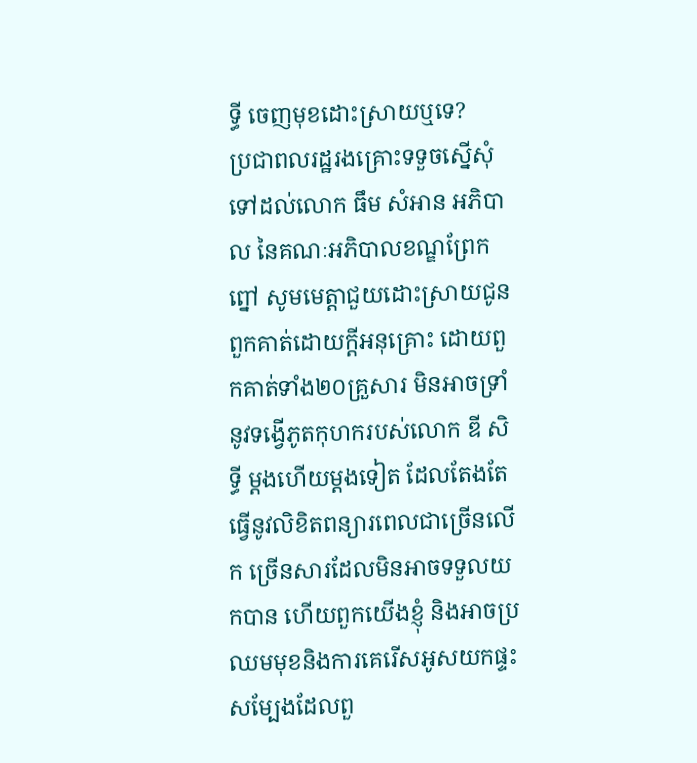ទ្ធី ចេញមុខដោះស្រាយឬទេ?
ប្រជាពលរដ្ឋរងគ្រោះទទួចស្នើសុំទៅដល់លោក ធឹម សំអាន អភិបាល នៃគណៈអភិបាលខណ្ឌព្រែកព្នៅ សូមមេត្តាជួយដោះស្រាយជូនពួកគាត់ដោយក្ដីអនុគ្រោះ ដោយពួកគាត់ទាំង២០គ្រួសារ មិនអាចទ្រាំនូវទង្វើភូតកុហករបស់លោក ឌី សិទ្ធី ម្ដងហើយម្ដងទៀត ដែលតែងតែធ្វើនូវលិខិតពន្យារពេលជាច្រើនលើក ច្រើនសារដែលមិនអាចទទួលយកបាន ហើយពួកយើងខ្ញុំ និងអាចប្រឈមមុខនិងការគេរើសអូសយកផ្ទះសម្បែងដែលពួ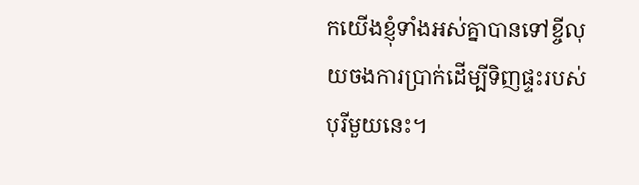កយើងខ្ញុំទាំងអស់គ្នាបានទៅខ្ចីលុយចងការប្រាក់ដើម្បីទិញផ្ទះរបស់បុរីមួយនេះ។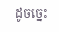ដូចច្នេះ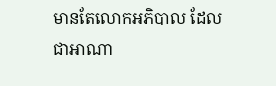មានតែលោកអភិបាល ដែលជាអាណា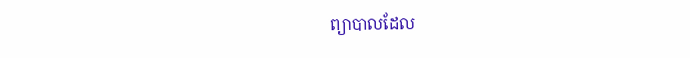ព្យាបាលដែល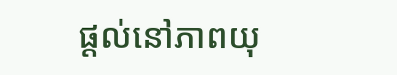ផ្ដល់នៅភាពយុ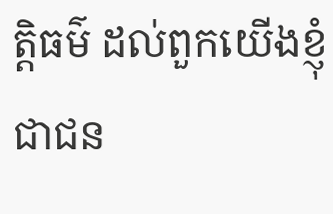ត្តិធម៌ ដល់ពួកយើងខ្ញុំជាជន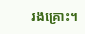រងគ្រោះ។